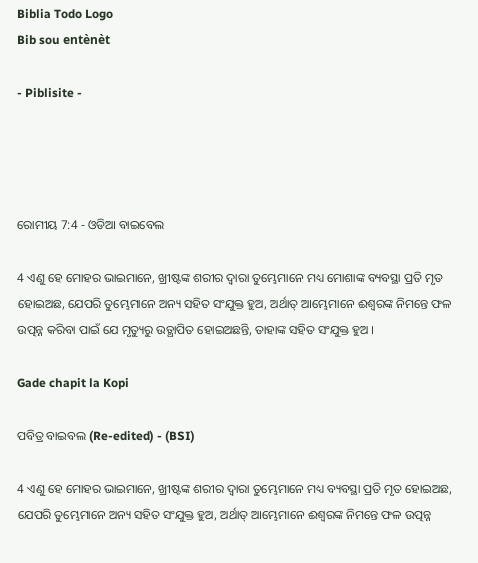Biblia Todo Logo
Bib sou entènèt

- Piblisite -




ରୋମୀୟ 7:4 - ଓଡିଆ ବାଇବେଲ

4 ଏଣୁ ହେ ମୋହର ଭାଇମାନେ, ଖ୍ରୀଷ୍ଟଙ୍କ ଶରୀର ଦ୍ୱାରା ତୁମ୍ଭେମାନେ ମଧ୍ୟ ମୋଶାଙ୍କ ବ୍ୟବସ୍ଥା ପ୍ରତି ମୃତ ହୋଇଅଛ, ଯେପରି ତୁମ୍ଭେମାନେ ଅନ୍ୟ ସହିତ ସଂଯୁକ୍ତ ହୁଅ, ଅର୍ଥାତ୍‍ ଆମ୍ଭେମାନେ ଈଶ୍ୱରଙ୍କ ନିମନ୍ତେ ଫଳ ଉତ୍ପନ୍ନ କରିବା ପାଇଁ ଯେ ମୃତ୍ୟୁରୁ ଉତ୍ଥାପିତ ହୋଇଅଛନ୍ତି, ତାହାଙ୍କ ସହିତ ସଂଯୁକ୍ତ ହୁଅ ।

Gade chapit la Kopi

ପବିତ୍ର ବାଇବଲ (Re-edited) - (BSI)

4 ଏଣୁ ହେ ମୋହର ଭାଇମାନେ, ଖ୍ରୀଷ୍ଟଙ୍କ ଶରୀର ଦ୍ଵାରା ତୁମ୍ଭେମାନେ ମଧ୍ୟ ବ୍ୟବସ୍ଥା ପ୍ରତି ମୃତ ହୋଇଅଛ, ଯେପରି ତୁମ୍ଭେମାନେ ଅନ୍ୟ ସହିତ ସଂଯୁକ୍ତ ହୁଅ, ଅର୍ଥାତ୍ ଆମ୍ଭେମାନେ ଈଶ୍ଵରଙ୍କ ନିମନ୍ତେ ଫଳ ଉତ୍ପନ୍ନ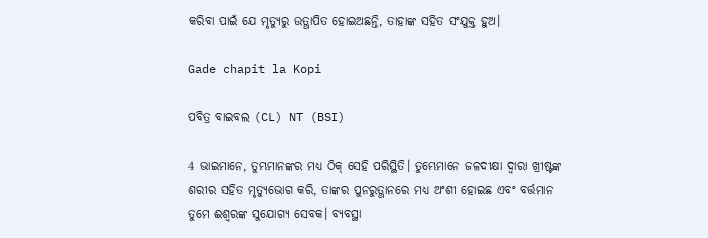କରିବା ପାଇଁ ଯେ ମୃତ୍ୟୁରୁ ଉତ୍ଥାପିତ ହୋଇଅଛନ୍ତି, ତାହାଙ୍କ ସହିତ ସଂଯୁକ୍ତ ହୁଅ।

Gade chapit la Kopi

ପବିତ୍ର ବାଇବଲ (CL) NT (BSI)

4 ଭାଇମାନେ, ତୁମ୍ଭମାନଙ୍କର ମଧ୍ୟ ଠିକ୍ ସେହି ପରିସ୍ଥିତି। ତୁମ୍ଭେମାନେ ଜଳଦୀକ୍ଷା ଦ୍ୱାରା ଖ୍ରୀଷ୍ଟଙ୍କ ଶରୀର ସହିତ ମୃତ୍ୟୁଭୋଗ କରି, ତାଙ୍କର ପୁନରୁତ୍ଥାନରେ ମଧ୍ୟ ଅଂଶୀ ହୋଇଛ ଏବଂ ବର୍ତ୍ତମାନ ତୁମେ ଈଶ୍ୱରଙ୍କ ସୁଯୋଗ୍ୟ ସେବକ। ବ୍ୟବସ୍ଥା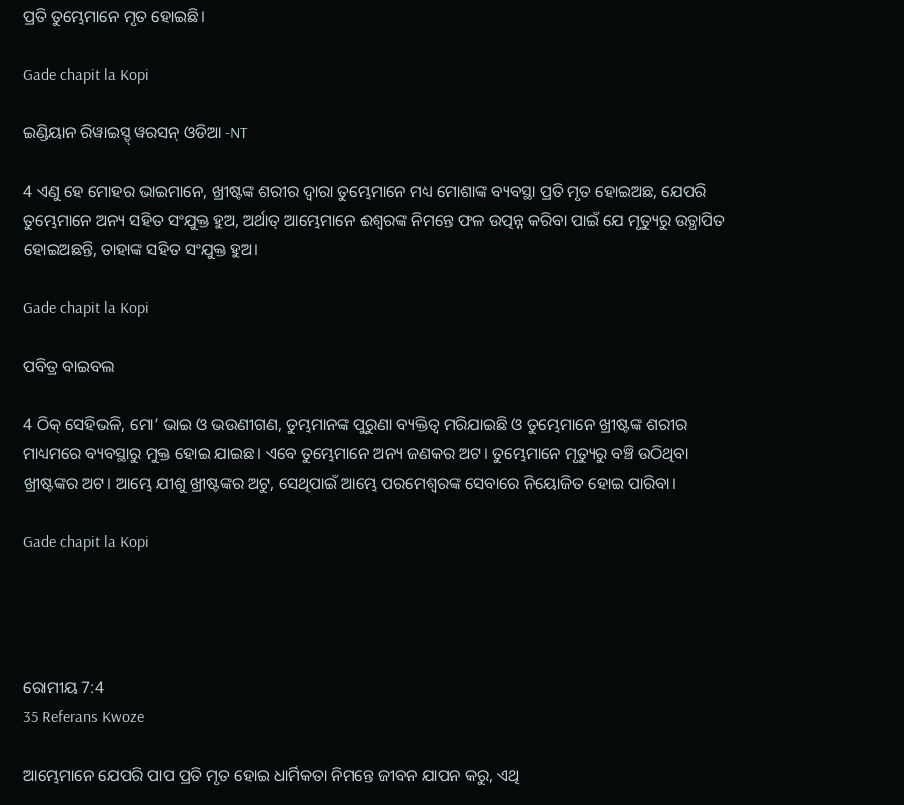ପ୍ରତି ତୁମ୍ଭେମାନେ ମୃତ ହୋଇଛି।

Gade chapit la Kopi

ଇଣ୍ଡିୟାନ ରିୱାଇସ୍ଡ୍ ୱରସନ୍ ଓଡିଆ -NT

4 ଏଣୁ ହେ ମୋହର ଭାଇମାନେ, ଖ୍ରୀଷ୍ଟଙ୍କ ଶରୀର ଦ୍ୱାରା ତୁମ୍ଭେମାନେ ମଧ୍ୟ ମୋଶାଙ୍କ ବ୍ୟବସ୍ଥା ପ୍ରତି ମୃତ ହୋଇଅଛ, ଯେପରି ତୁମ୍ଭେମାନେ ଅନ୍ୟ ସହିତ ସଂଯୁକ୍ତ ହୁଅ, ଅର୍ଥାତ୍‍ ଆମ୍ଭେମାନେ ଈଶ୍ବରଙ୍କ ନିମନ୍ତେ ଫଳ ଉତ୍ପନ୍ନ କରିବା ପାଇଁ ଯେ ମୃତ୍ୟୁରୁ ଉତ୍ଥାପିତ ହୋଇଅଛନ୍ତି, ତାହାଙ୍କ ସହିତ ସଂଯୁକ୍ତ ହୁଅ।

Gade chapit la Kopi

ପବିତ୍ର ବାଇବଲ

4 ଠିକ୍ ସେହିଭଳି, ମୋ’ ଭାଇ ଓ ଭଉଣୀଗଣ, ତୁମ୍ଭମାନଙ୍କ ପୁରୁଣା ବ୍ୟକ୍ତିତ୍ୱ ମରିଯାଇଛି ଓ ତୁମ୍ଭେମାନେ ଖ୍ରୀଷ୍ଟଙ୍କ ଶରୀର ମାଧ୍ୟମରେ ବ୍ୟବସ୍ଥାରୁ ମୁକ୍ତ ହୋଇ ଯାଇଛ। ଏବେ ତୁମ୍ଭେମାନେ ଅନ୍ୟ ଜଣକର ଅଟ। ତୁମ୍ଭେମାନେ ମୃତ୍ୟୁରୁ ବଞ୍ଚି ଉଠିଥିବା ଖ୍ରୀଷ୍ଟଙ୍କର ଅଟ। ଆମ୍ଭେ ଯୀଶୁ ଖ୍ରୀଷ୍ଟଙ୍କର ଅଟୁ, ସେଥିପାଇଁ ଆମ୍ଭେ ପରମେଶ୍ୱରଙ୍କ ସେବାରେ ନିୟୋଜିତ ହୋଇ ପାରିବା।

Gade chapit la Kopi




ରୋମୀୟ 7:4
35 Referans Kwoze

ଆମ୍ଭେମାନେ ଯେପରି ପାପ ପ୍ରତି ମୃତ ହୋଇ ଧାର୍ମିକତା ନିମନ୍ତେ ଜୀବନ ଯାପନ କରୁ, ଏଥି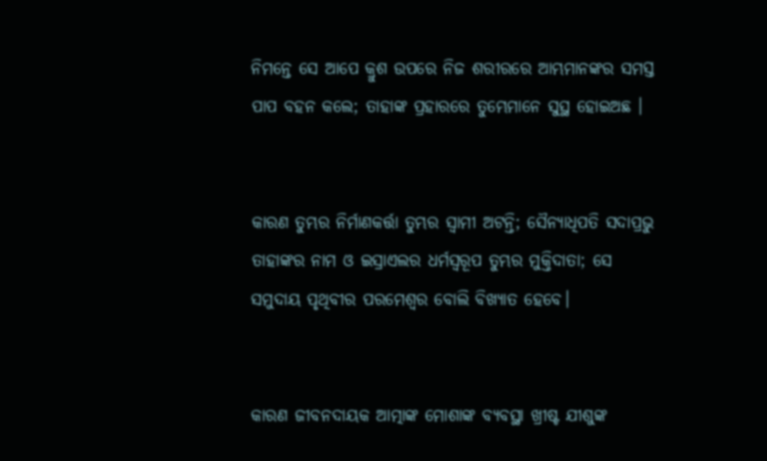ନିମନ୍ତେ ସେ ଆପେ କ୍ରୁଶ ଉପରେ ନିଜ ଶରୀରରେ ଆମ୍ଭମାନଙ୍କର ସମସ୍ତ ପାପ ବହନ କଲେ; ତାହାଙ୍କ ପ୍ରହାରରେ ତୁମ୍ଭେମାନେ ସୁସ୍ଥ ହୋଇଅଛ ।


କାରଣ ତୁମ୍ଭର ନିର୍ମାଣକର୍ତ୍ତା ତୁମ୍ଭର ସ୍ୱାମୀ ଅଟନ୍ତି; ସୈନ୍ୟାଧିପତି ସଦାପ୍ରଭୁ ତାହାଙ୍କର ନାମ ଓ ଇସ୍ରାଏଲର ଧର୍ମସ୍ୱରୂପ ତୁମ୍ଭର ମୁକ୍ତିଦାତା; ସେ ସମୁଦାୟ ପୃଥିବୀର ପରମେଶ୍ୱର ବୋଲି ବିଖ୍ୟାତ ହେବେ।


କାରଣ ଜୀବନଦାୟକ ଆତ୍ମାଙ୍କ ମୋଶାଙ୍କ ବ୍ୟବସ୍ଥା ଖ୍ରୀଷ୍ଟ ଯୀଶୁଙ୍କ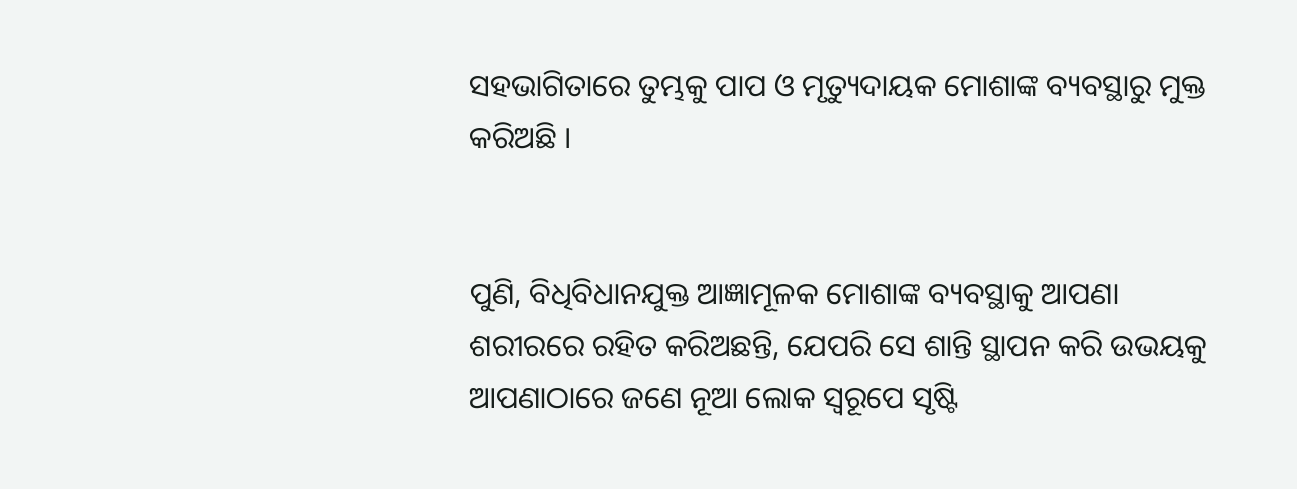ସହଭାଗିତାରେ ତୁମ୍ଭକୁ ପାପ ଓ ମୃତ୍ୟୁଦାୟକ ମୋଶାଙ୍କ ବ୍ୟବସ୍ଥାରୁ ମୁକ୍ତ କରିଅଛି ।


ପୁଣି, ବିଧିବିଧାନଯୁକ୍ତ ଆଜ୍ଞାମୂଳକ ମୋଶାଙ୍କ ବ୍ୟବସ୍ଥାକୁ ଆପଣା ଶରୀରରେ ରହିତ କରିଅଛନ୍ତି, ଯେପରି ସେ ଶାନ୍ତି ସ୍ଥାପନ କରି ଉଭୟକୁ ଆପଣାଠାରେ ଜଣେ ନୂଆ ଲୋକ ସ୍ୱରୂପେ ସୃଷ୍ଟି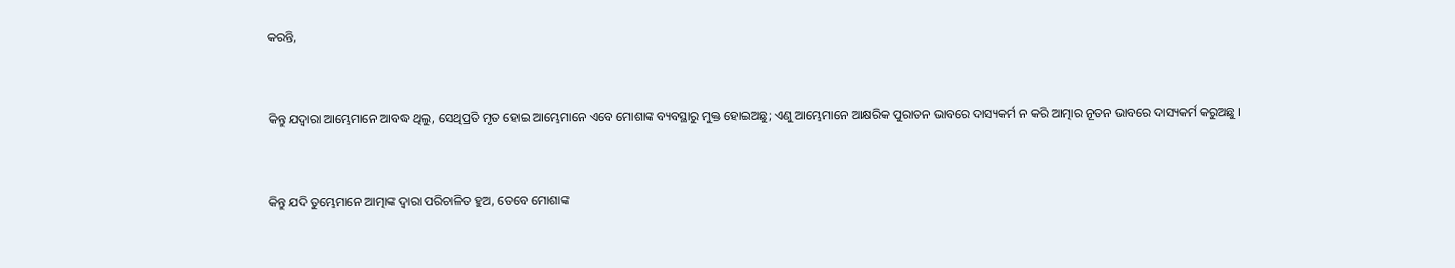କରନ୍ତି,


କିନ୍ତୁ ଯଦ୍ୱାରା ଆମ୍ଭେମାନେ ଆବଦ୍ଧ ଥିଲୁ, ସେଥିପ୍ରତି ମୃତ ହୋଇ ଆମ୍ଭେମାନେ ଏବେ ମୋଶାଙ୍କ ବ୍ୟବସ୍ଥାରୁ ମୁକ୍ତ ହୋଇଅଛୁ; ଏଣୁ ଆମ୍ଭେମାନେ ଆକ୍ଷରିକ ପୁରାତନ ଭାବରେ ଦାସ୍ୟକର୍ମ ନ କରି ଆତ୍ମାର ନୂତନ ଭାବରେ ଦାସ୍ୟକର୍ମ କରୁଅଛୁ ।


କିନ୍ତୁ ଯଦି ତୁମ୍ଭେମାନେ ଆତ୍ମାଙ୍କ ଦ୍ୱାରା ପରିଚାଳିତ ହୁଅ, ତେବେ ମୋଶାଙ୍କ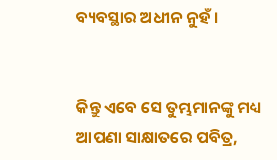ବ୍ୟବସ୍ଥାର ଅଧୀନ ନୁହଁ ।


କିନ୍ତୁ ଏବେ ସେ ତୁମ୍ଭମାନଙ୍କୁ ମଧ୍ୟ ଆପଣା ସାକ୍ଷାତରେ ପବିତ୍ର,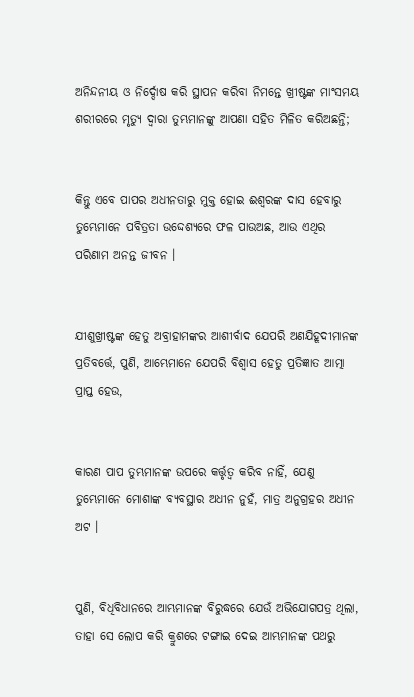ଅନିନ୍ଦନୀୟ ଓ ନିର୍ଦ୍ଦୋଷ କରି ସ୍ଥାପନ କରିବା ନିମନ୍ତେ ଖ୍ରୀଷ୍ଟଙ୍କ ମାଂସମୟ ଶରୀରରେ ମୃତ୍ୟୁ ଦ୍ୱାରା ତୁମ୍ଭମାନଙ୍କୁ ଆପଣା ସହିତ ମିଳିତ କରିଅଛନ୍ତି;


କିନ୍ତୁ ଏବେ ପାପର ଅଧୀନତାରୁ ମୁକ୍ତ ହୋଇ ଈଶ୍ୱରଙ୍କ ଦାସ ହେବାରୁ ତୁମ୍ଭେମାନେ ପବିତ୍ରତା ଉଦ୍ଦେଶ୍ୟରେ ଫଳ ପାଉଅଛ, ଆଉ ଏଥିର ପରିଣାମ ଅନନ୍ତ ଜୀବନ ।


ଯୀଶୁଖ୍ରୀଷ୍ଟଙ୍କ ହେତୁ ଅବ୍ରାହାମଙ୍କର ଆଶୀର୍ବାଦ ଯେପରି ଅଣଯିହୂଦୀମାନଙ୍କ ପ୍ରତିବର୍ତ୍ତେ, ପୁଣି, ଆମ୍ଭେମାନେ ଯେପରି ବିଶ୍ୱାସ ହେତୁ ପ୍ରତିଜ୍ଞାତ ଆତ୍ମା ପ୍ରାପ୍ତ ହେଉ,


କାରଣ ପାପ ତୁମ୍ଭମାନଙ୍କ ଉପରେ କର୍ତ୍ତୃତ୍ୱ କରିବ ନାହିଁ, ଯେଣୁ ତୁମ୍ଭେମାନେ ମୋଶାଙ୍କ ବ୍ୟବସ୍ଥାର ଅଧୀନ ନୁହଁ, ମାତ୍ର ଅନୁଗ୍ରହର ଅଧୀନ ଅଟ ।


ପୁଣି, ବିଧିବିଧାନରେ ଆମ୍ଭମାନଙ୍କ ବିରୁଦ୍ଧରେ ଯେଉଁ ଅଭିଯୋଗପତ୍ର ଥିଲା, ତାହା ସେ ଲୋପ କରି କ୍ରୁଶରେ ଟଙ୍ଗାଇ ଦେଇ ଆମ୍ଭମାନଙ୍କ ପଥରୁ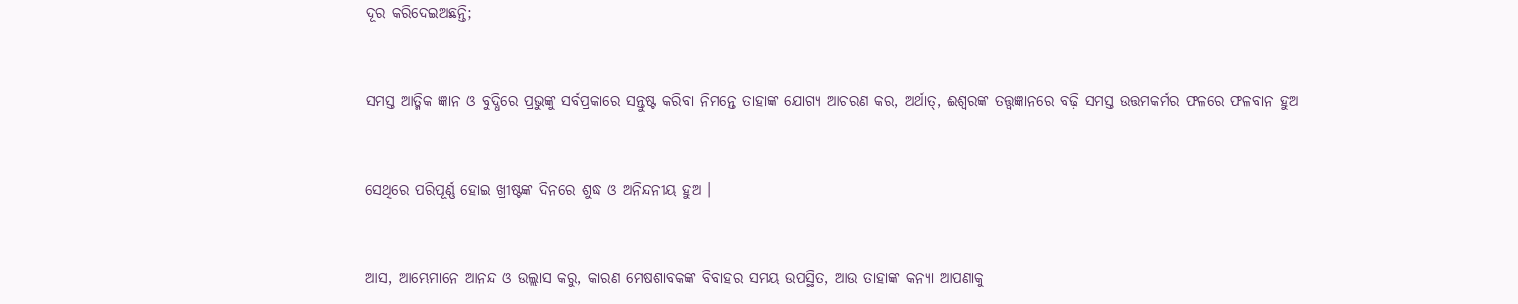ଦୂର କରିଦେଇଅଛନ୍ତି;


ସମସ୍ତ ଆତ୍ମିକ ଜ୍ଞାନ ଓ ବୁଦ୍ଧିରେ ପ୍ରଭୁଙ୍କୁ ସର୍ବପ୍ରକାରେ ସନ୍ତୁଷ୍ଟ କରିବା ନିମନ୍ତେ ତାହାଙ୍କ ଯୋଗ୍ୟ ଆଚରଣ କର, ଅର୍ଥାତ୍‍, ଈଶ୍ୱରଙ୍କ ତତ୍ତ୍ୱଜ୍ଞାନରେ ବଢ଼ି ସମସ୍ତ ଉତ୍ତମକର୍ମର ଫଳରେ ଫଳବାନ ହୁଅ


ସେଥିରେ ପରିପୂର୍ଣ୍ଣ ହୋଇ ଖ୍ରୀଷ୍ଟଙ୍କ ଦିନରେ ଶୁଦ୍ଧ ଓ ଅନିନ୍ଦନୀୟ ହୁଅ ।


ଆସ, ଆମ୍ଭେମାନେ ଆନନ୍ଦ ଓ ଉଲ୍ଲାସ କରୁ, କାରଣ ମେଷଶାବକଙ୍କ ବିବାହର ସମୟ ଉପସ୍ଥିତ, ଆଉ ତାହାଙ୍କ କନ୍ୟା ଆପଣାକୁ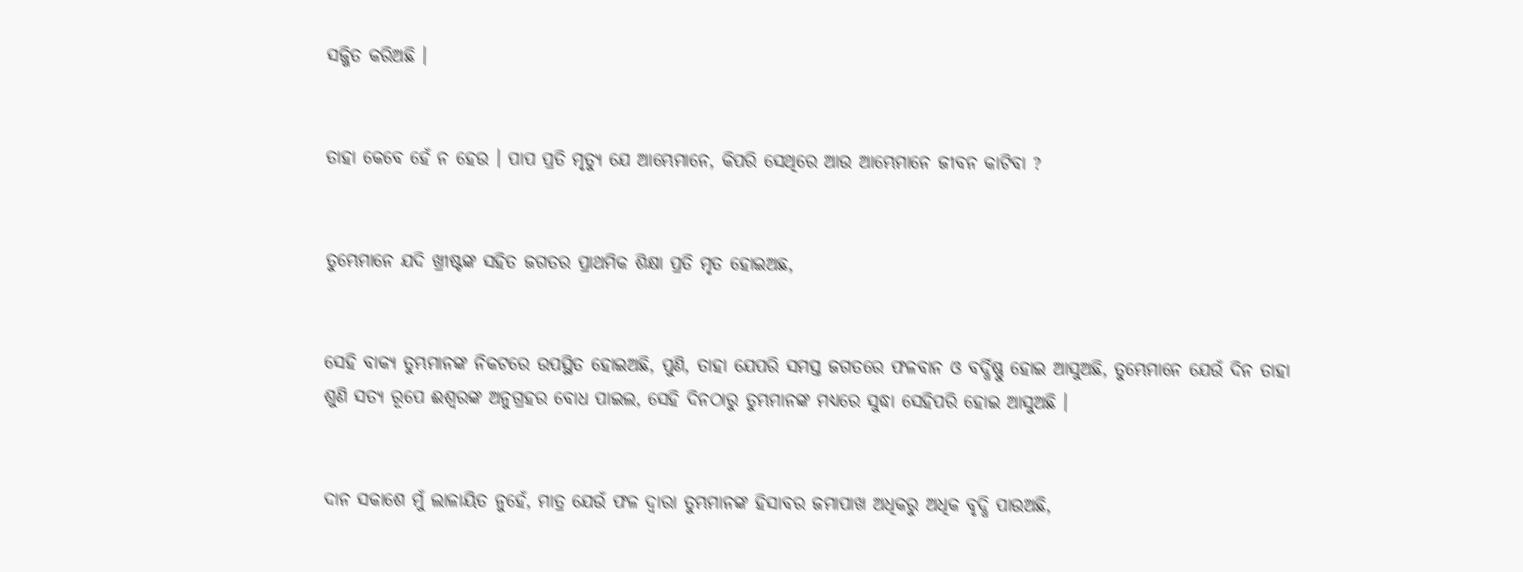ସଜ୍ଜିତ କରିଅଛି ।


ତାହା କେବେ ହେଁ ନ ହେଉ । ପାପ ପ୍ରତି ମୃତ୍ୟୁ ଯେ ଆମ୍ଭେମାନେ, କିପରି ସେଥିରେ ଆଉ ଆମ୍ଭେମାନେ ଜୀବନ କାଟିବା ?


ତୁମ୍ଭେମାନେ ଯଦି ଖ୍ରୀଷ୍ଟଙ୍କ ସହିତ ଜଗତର ପ୍ରାଥମିକ ଶିକ୍ଷା ପ୍ରତି ମୃତ ହୋଇଅଛ,


ସେହି ବାକ୍ୟ ତୁମ୍ଭମାନଙ୍କ ନିକଟରେ ଉପସ୍ଥିତ ହୋଇଅଛି, ପୁଣି, ତାହା ଯେପରି ସମସ୍ତ ଜଗତରେ ଫଳବାନ ଓ ବର୍ଦ୍ଧିଷ୍ଣୁ ହୋଇ ଆସୁଅଛି, ତୁମ୍ଭେମାନେ ଯେଉଁ ଦିନ ତାହା ଶୁଣି ସତ୍ୟ ରୂପେ ଈଶ୍ୱରଙ୍କ ଅନୁଗ୍ରହର ବୋଧ ପାଇଲ, ସେହି ଦିନଠାରୁ ତୁମ୍ଭମାନଙ୍କ ମଧ୍ୟରେ ସୁଦ୍ଧା ସେହିପରି ହୋଇ ଆସୁଅଛି ।


ଦାନ ସକାଶେ ମୁଁ ଲାଳାୟିତ ନୁହେଁ, ମାତ୍ର ଯେଉଁ ଫଳ ଦ୍ୱାରା ତୁମ୍ଭମାନଙ୍କ ହିସାବର ଜମାପାଖ ଅଧିକରୁ ଅଧିକ ବୃଦ୍ଧି ପାଉଅଛି,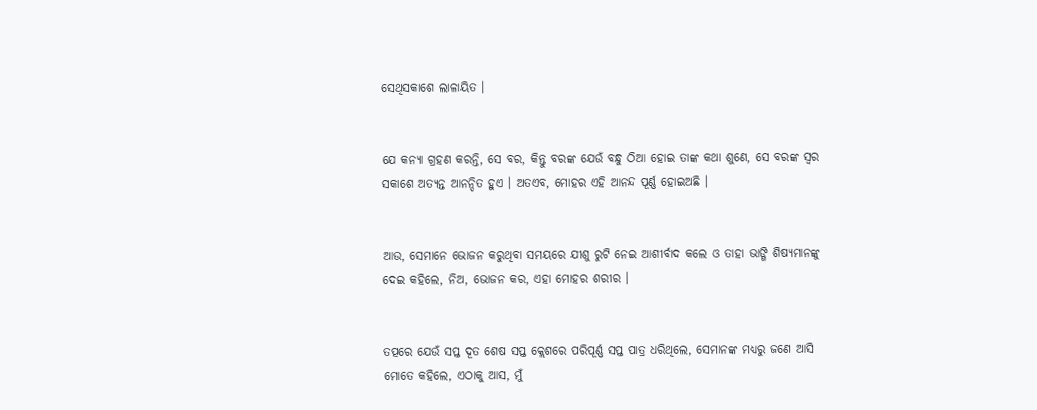ସେଥିସକାଶେ ଲାଳାୟିତ ।


ଯେ କନ୍ୟା ଗ୍ରହଣ କରନ୍ତି, ସେ ବର, କିନ୍ତୁ ବରଙ୍କ ଯେଉଁ ବନ୍ଧୁ ଠିଆ ହୋଇ ତାଙ୍କ କଥା ଶୁଣେ, ସେ ବରଙ୍କ ସ୍ୱର ସକାଶେ ଅତ୍ୟନ୍ତ ଆନନ୍ଦିତ ହୁଏ । ଅତଏବ, ମୋହର ଏହି ଆନନ୍ଦ ପୂର୍ଣ୍ଣ ହୋଇଅଛି ।


ଆଉ, ସେମାନେ ଭୋଜନ କରୁଥିବା ସମୟରେ ଯୀଶୁ ରୁଟି ନେଇ ଆଶୀର୍ବାଦ କଲେ ଓ ତାହା ଭାଙ୍ଗି ଶିଷ୍ୟମାନଙ୍କୁ ଦେଇ କହିଲେ, ନିଅ, ଭୋଜନ କର, ଏହା ମୋହର ଶରୀର ।


ତତ୍ପରେ ଯେଉଁ ସପ୍ତ ଦୂତ ଶେଷ ସପ୍ତ କ୍ଲେଶରେ ପରିପୂର୍ଣ୍ଣ ସପ୍ତ ପାତ୍ର ଧରିଥିଲେ, ସେମାନଙ୍କ ମଧ୍ୟରୁ ଜଣେ ଆସି ମୋତେ କହିଲେ, ଏଠାକୁ ଆସ, ମୁଁ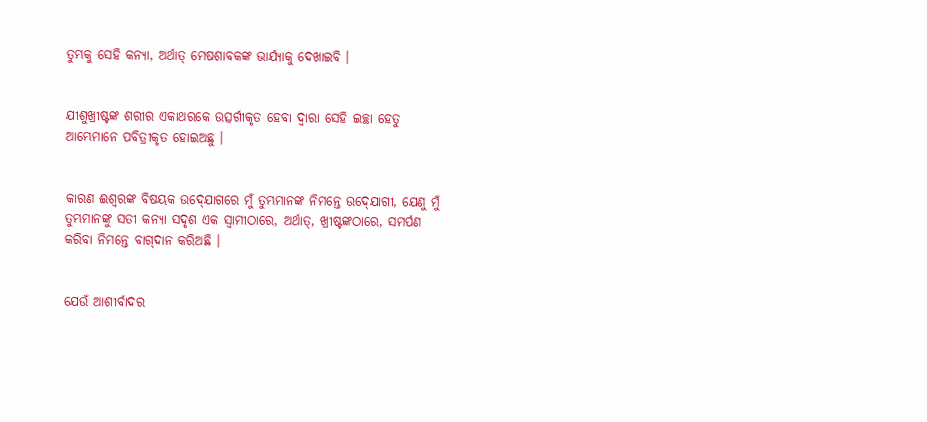ତୁମ୍ଭକୁ ସେହି କନ୍ୟା, ଅର୍ଥାତ୍ ମେଷଶାବକଙ୍କ ଭାର୍ଯ୍ୟାକୁ ଦେଖାଇବି ।


ଯୀଶୁଖ୍ରୀଷ୍ଟଙ୍କ ଶରୀର ଏକାଥରକେ ଉତ୍ସର୍ଗୀକୃତ ହେବା ଦ୍ୱାରା ସେହି ଇଚ୍ଛା ହେତୁ ଆମ୍ଭେମାନେ ପବିତ୍ରୀକୃତ ହୋଇଅଛୁ ।


କାରଣ ଈଶ୍ୱରଙ୍କ ବିଷୟକ ଉଦ୍‍ଯୋଗରେ ମୁଁ ତୁମ୍ଭମାନଙ୍କ ନିମନ୍ତେ ଉଦ୍‍ଯୋଗୀ, ଯେଣୁ ମୁଁ ତୁମ୍ଭମାନଙ୍କୁ ସତୀ କନ୍ୟା ସଦୃଶ ଏକ ସ୍ୱାମୀଠାରେ, ଅର୍ଥାତ୍‍, ଖ୍ରୀଷ୍ଟଙ୍କଠାରେ, ସମର୍ପଣ କରିବା ନିମନ୍ତେ ବାଗ୍‍ଦାନ କରିଅଛି ।


ଯେଉଁ ଆଶୀର୍ବାଦର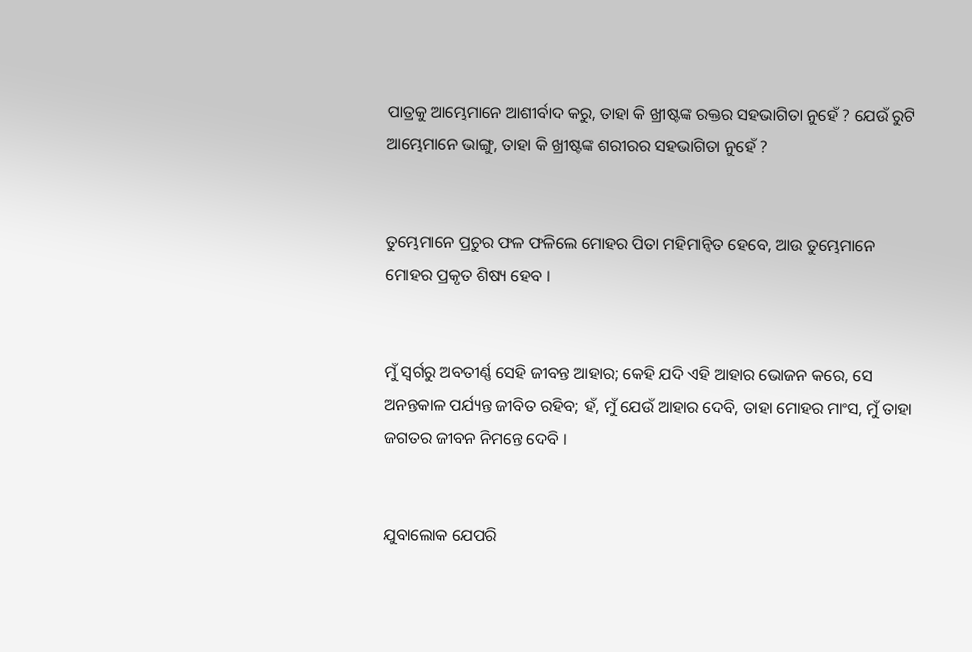ପାତ୍ରକୁ ଆମ୍ଭେମାନେ ଆଶୀର୍ବାଦ କରୁ, ତାହା କି ଖ୍ରୀଷ୍ଟଙ୍କ ରକ୍ତର ସହଭାଗିତା ନୁହେଁ ? ଯେଉଁ ରୁଟି ଆମ୍ଭେମାନେ ଭାଙ୍ଗୁ, ତାହା କି ଖ୍ରୀଷ୍ଟଙ୍କ ଶରୀରର ସହଭାଗିତା ନୁହେଁ ?


ତୁମ୍ଭେମାନେ ପ୍ରଚୁର ଫଳ ଫଳିଲେ ମୋହର ପିତା ମହିମାନ୍ୱିତ ହେବେ, ଆଉ ତୁମ୍ଭେମାନେ ମୋହର ପ୍ରକୃତ ଶିଷ୍ୟ ହେବ ।


ମୁଁ ସ୍ୱର୍ଗରୁ ଅବତୀର୍ଣ୍ଣ ସେହି ଜୀବନ୍ତ ଆହାର; କେହି ଯଦି ଏହି ଆହାର ଭୋଜନ କରେ, ସେ ଅନନ୍ତକାଳ ପର୍ଯ୍ୟନ୍ତ ଜୀବିତ ରହିବ; ହଁ, ମୁଁ ଯେଉଁ ଆହାର ଦେବି, ତାହା ମୋହର ମାଂସ, ମୁଁ ତାହା ଜଗତର ଜୀବନ ନିମନ୍ତେ ଦେବି ।


ଯୁବାଲୋକ ଯେପରି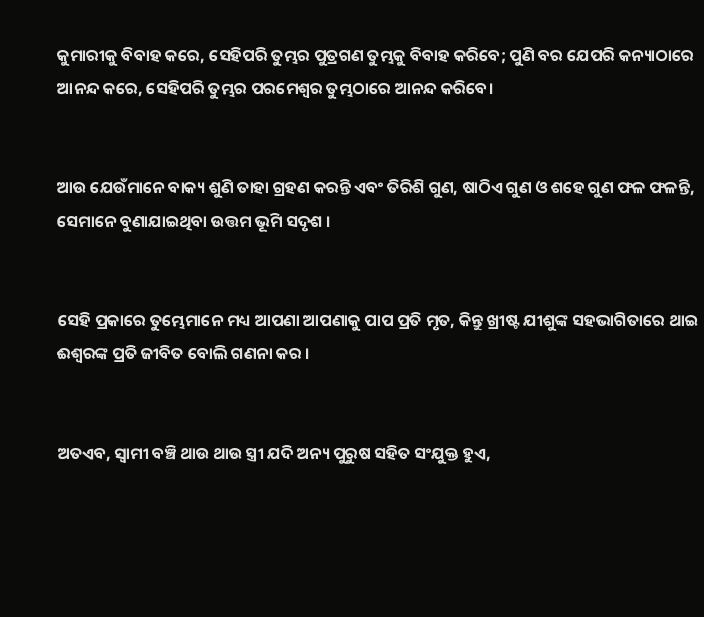କୁମାରୀକୁ ବିବାହ କରେ, ସେହିପରି ତୁମ୍ଭର ପୁତ୍ରଗଣ ତୁମ୍ଭକୁ ବିବାହ କରିବେ; ପୁଣି ବର ଯେପରି କନ୍ୟାଠାରେ ଆନନ୍ଦ କରେ, ସେହିପରି ତୁମ୍ଭର ପରମେଶ୍ୱର ତୁମ୍ଭଠାରେ ଆନନ୍ଦ କରିବେ।


ଆଉ ଯେଉଁମାନେ ବାକ୍ୟ ଶୁଣି ତାହା ଗ୍ରହଣ କରନ୍ତି ଏବଂ ତିରିଶି ଗୁଣ, ଷାଠିଏ ଗୁଣ ଓ ଶହେ ଗୁଣ ଫଳ ଫଳନ୍ତି, ସେମାନେ ବୁଣାଯାଇଥିବା ଉତ୍ତମ ଭୂମି ସଦୃଶ ।


ସେହି ପ୍ରକାରେ ତୁମ୍ଭେମାନେ ମଧ୍ୟ ଆପଣା ଆପଣାକୁ ପାପ ପ୍ରତି ମୃତ, କିନ୍ତୁ ଖ୍ରୀଷ୍ଟ ଯୀଶୁଙ୍କ ସହଭାଗିତାରେ ଥାଇ ଈଶ୍ୱରଙ୍କ ପ୍ରତି ଜୀବିତ ବୋଲି ଗଣନା କର ।


ଅତଏବ, ସ୍ୱାମୀ ବଞ୍ଚି ଥାଉ ଥାଉ ସ୍ତ୍ରୀ ଯଦି ଅନ୍ୟ ପୁରୁଷ ସହିତ ସଂଯୁକ୍ତ ହୁଏ,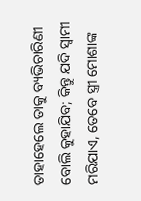ତାହାହେଲେ ତାକୁ ବ୍ୟଭିଚାରିଣୀ ବୋଲି କୁହାଯିବ; କିନ୍ତୁ ଯଦି ସ୍ୱାମୀ ମରିଯାଏ, ତେବେ ସ୍ତ୍ରୀ ମୋଶାଙ୍କ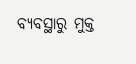ବ୍ୟବସ୍ଥାରୁ ମୁକ୍ତ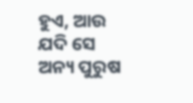ହୁଏ, ଆଉ ଯଦି ସେ ଅନ୍ୟ ପୁରୁଷ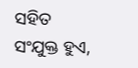ସହିତ ସଂଯୁକ୍ତ ହୁଏ,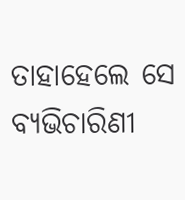ତାହାହେଲେ ସେ ବ୍ୟଭିଚାରିଣୀ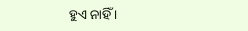ହୁଏ ନାହିଁ ।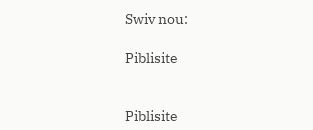Swiv nou:

Piblisite


Piblisite